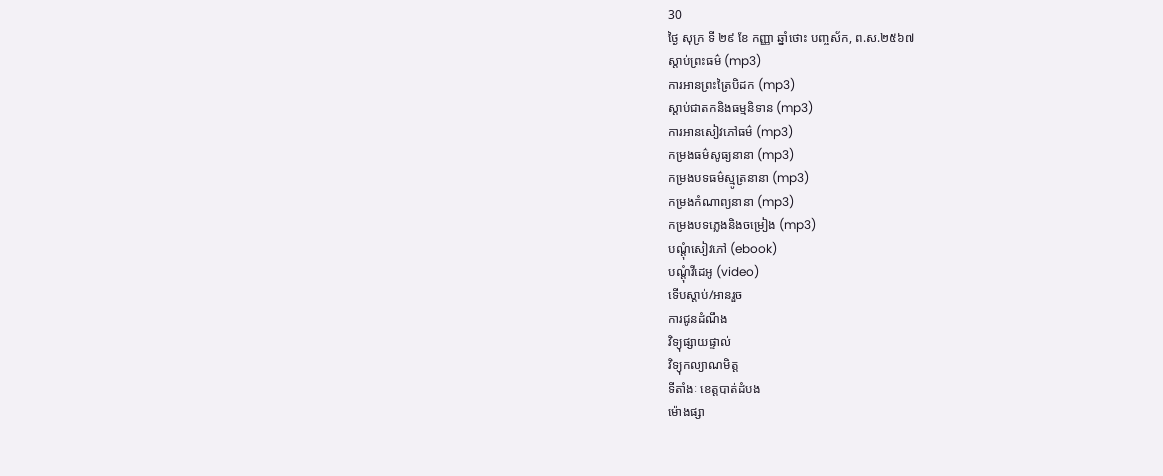30
ថ្ងៃ សុក្រ ទី ២៩ ខែ កញ្ញា ឆ្នាំថោះ បញ្ចស័ក, ព.ស.២៥៦៧
ស្តាប់ព្រះធម៌ (mp3)
ការអានព្រះត្រៃបិដក (mp3)
ស្តាប់ជាតកនិងធម្មនិទាន (mp3)
ការអានសៀវភៅធម៌ (mp3)
កម្រងធម៌សូធ្យនានា (mp3)
កម្រងបទធម៌ស្មូត្រនានា (mp3)
កម្រងកំណាព្យនានា (mp3)
កម្រងបទភ្លេងនិងចម្រៀង (mp3)
បណ្តុំសៀវភៅ (ebook)
បណ្តុំវីដេអូ (video)
ទើបស្តាប់/អានរួច
ការជូនដំណឹង
វិទ្យុផ្សាយផ្ទាល់
វិទ្យុកល្យាណមិត្ត
ទីតាំងៈ ខេត្តបាត់ដំបង
ម៉ោងផ្សា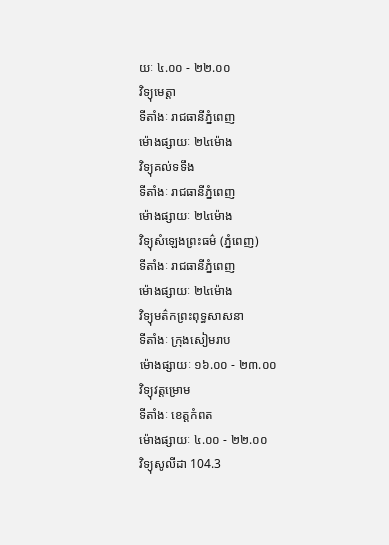យៈ ៤.០០ - ២២.០០
វិទ្យុមេត្តា
ទីតាំងៈ រាជធានីភ្នំពេញ
ម៉ោងផ្សាយៈ ២៤ម៉ោង
វិទ្យុគល់ទទឹង
ទីតាំងៈ រាជធានីភ្នំពេញ
ម៉ោងផ្សាយៈ ២៤ម៉ោង
វិទ្យុសំឡេងព្រះធម៌ (ភ្នំពេញ)
ទីតាំងៈ រាជធានីភ្នំពេញ
ម៉ោងផ្សាយៈ ២៤ម៉ោង
វិទ្យុមត៌កព្រះពុទ្ធសាសនា
ទីតាំងៈ ក្រុងសៀមរាប
ម៉ោងផ្សាយៈ ១៦.០០ - ២៣.០០
វិទ្យុវត្តម្រោម
ទីតាំងៈ ខេត្តកំពត
ម៉ោងផ្សាយៈ ៤.០០ - ២២.០០
វិទ្យុសូលីដា 104.3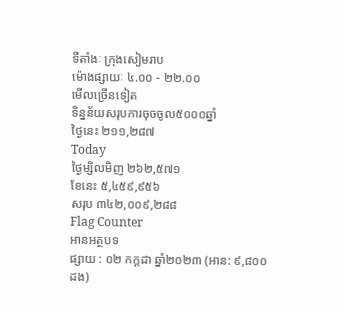ទីតាំងៈ ក្រុងសៀមរាប
ម៉ោងផ្សាយៈ ៤.០០ - ២២.០០
មើលច្រើនទៀត
ទិន្នន័យសរុបការចុចចូល៥០០០ឆ្នាំ
ថ្ងៃនេះ ២១១,២៨៧
Today
ថ្ងៃម្សិលមិញ ២៦២,៥៧១
ខែនេះ ៥,៤៥៩,៩៥៦
សរុប ៣៤២,០០៩,២៨៨
Flag Counter
អានអត្ថបទ
ផ្សាយ : ០២ កក្តដា ឆ្នាំ២០២៣ (អាន: ៩,៨០០ ដង)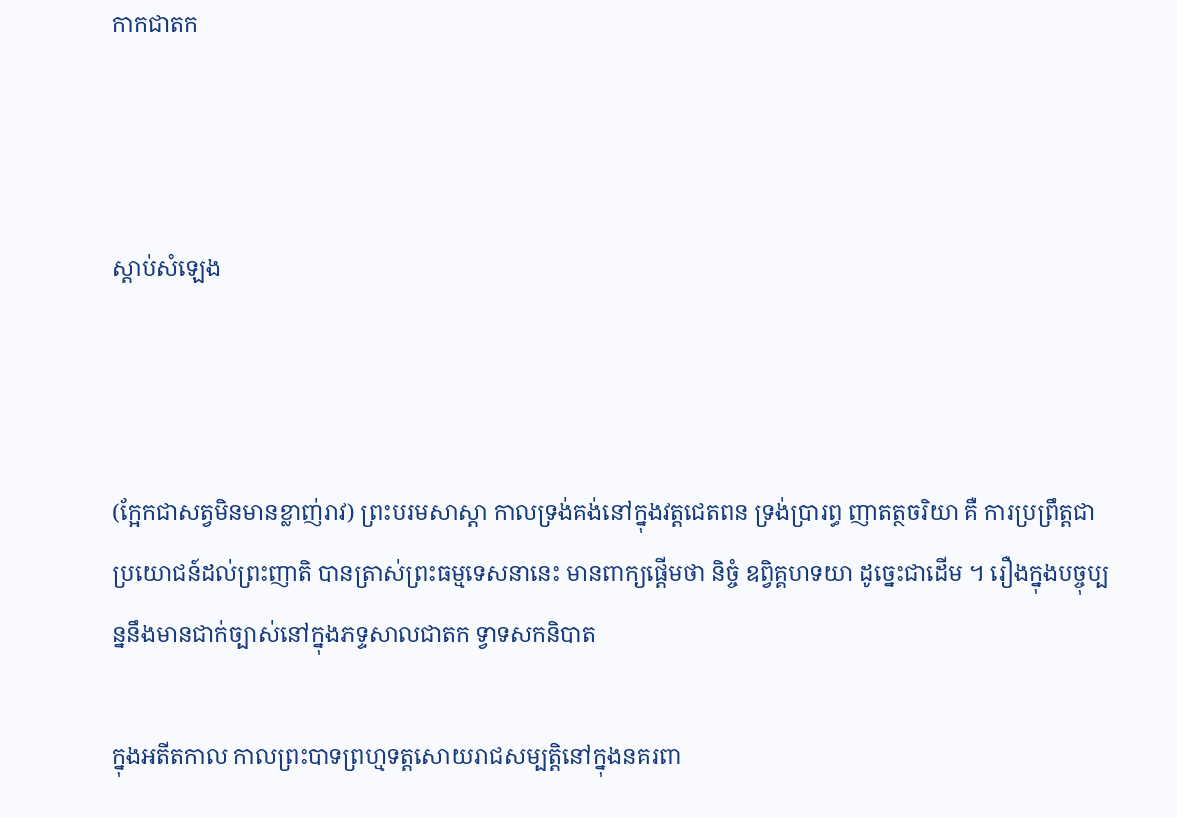កាកជាតក



ស្តាប់សំឡេង



(ក្អែកជាសត្វមិនមានខ្លាញ់រាវ) ព្រះបរមសាស្តា កាលទ្រង់គង់នៅក្នុងវត្តជេតពន ទ្រង់ប្រារព្ធ ញាតត្ថចរិយា គឺ ការប្រព្រឹត្តជាប្រយោជន៍ដល់ព្រះញាតិ បានត្រាស់ព្រះធម្មទេសនានេះ មានពាក្យផ្តើមថា និច្ចំ ឧព្វិគ្គហទយា ដូច្នេះជាដើម ។ រឿងក្នុងបច្ចុប្បន្ននឹងមានជាក់ច្បាស់នៅក្នុងភទ្ទសាលជាតក ទ្វាទសកនិបាត

ក្នុងអតីតកាល កាលព្រះបាទព្រហ្មទត្តសោយរាជសម្បត្តិនៅក្នុងនគរពា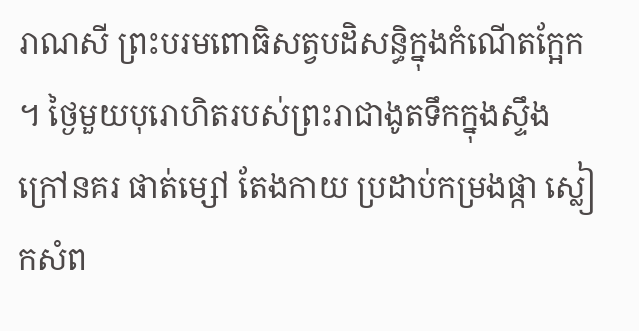រាណសី ព្រះបរមពោធិសត្វបដិសន្ធិក្នុងកំណើតក្អែក ។ ថ្ងៃមួយបុរោហិតរបស់ព្រះរាជាងូតទឹកក្នុងស្ទឹងក្រៅនគរ ផាត់ម្សៅ តែងកាយ ប្រដាប់កម្រងផ្កា ស្លៀកសំព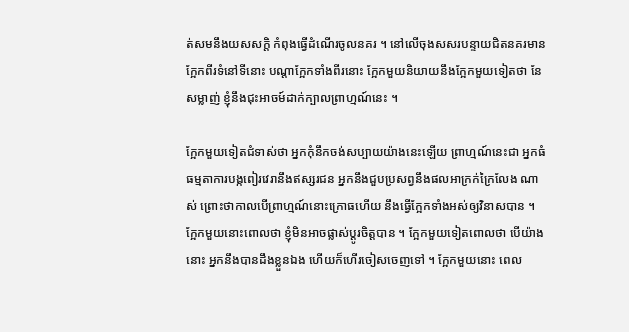ត់សមនឹងយសសក្តិ កំពុងធ្វើដំណើរចូលនគរ ។ នៅលើចុងសសរបន្ទាយជិតនគរមានក្អែកពីរទំនៅទីនោះ បណ្តាក្អែកទាំងពីរនោះ ក្អែកមួយនិយាយនឹងក្អែកមួយទៀតថា នែសម្លាញ់ ខ្ញុំនឹងជុះអាចម៍ដាក់ក្បាលព្រាហ្មណ៍នេះ ។

ក្អែកមួយទៀតជំទាស់ថា អ្នកកុំនឹកចង់សប្បាយយ៉ាងនេះឡើយ ព្រាហ្មណ៍នេះជា អ្នកធំ ធម្មតាការបង្កពៀរវេរានឹងឥស្សរជន អ្នកនឹងជួបប្រសព្វនឹងផលអាក្រក់ក្រៃលែង ណាស់ ព្រោះថាកាលបើព្រាហ្មណ៍នោះក្រោធហើយ នឹងធ្វើក្អែកទាំងអស់ឲ្យវិនាសបាន ។ ក្អែកមួយនោះពោលថា ខ្ញុំមិនអាចផ្លាស់ប្តូរចិត្តបាន ។ ក្អែកមួយទៀតពោលថា បើយ៉ាងនោះ អ្នកនឹងបានដឹងខ្លួនឯង ហើយក៏ហើរចៀសចេញទៅ ។ ក្អែកមួយនោះ ពេល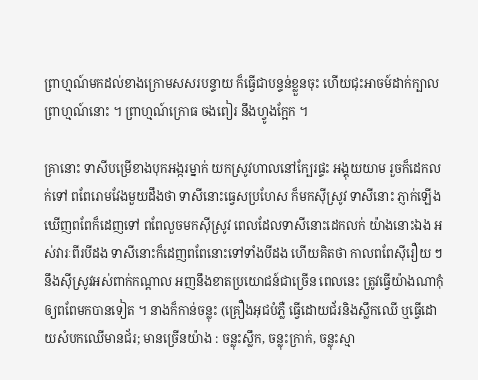ព្រាហ្មណ៍មកដល់ខាងក្រោមសសរបន្ទាយ ក៏ធ្វើជាបន្ទន់ខ្លួនចុះ ហើយជុះអាចម៍ដាក់ក្បាលព្រាហ្មណ៍នោះ ។ ព្រាហ្មណ៍ក្រោធ ចងពៀរ នឹងហ្វូងក្អែក ។

គ្រានោះ ទាសីបម្រើខាងបុកអង្ករម្នាក់ យកស្រូវហាលនៅក្បែរផ្ទះ អង្គុយយាម រួចក៏ដេកលក់ទៅ ពពែរោមវែងមួយដឹងថា ទាសីនោះធ្វេសប្រហែស ក៏មកស៊ីស្រូវ ទាសីនោះ ភ្ញាក់ឡើងឃើញពពែក៏ដេញទៅ ពពែលួចមកស៊ីស្រូវ ពេលដែលទាសីនោះដេកលក់ យ៉ាងនោះឯង អស់វារៈពីរបីដង ទាសីនោះក៏ដេញពពែនោះទៅទាំងបីដង ហើយគិតថា កាលពពែស៊ីរឿយ ៗ នឹងស៊ីស្រូវអស់ពាក់កណ្តាល អញនឹងខាតប្រយោជន៍ជាច្រើន ពេលនេះ ត្រូវធ្វើយ៉ាងណាកុំឲ្យពពែមកបានទៀត ។ នាងក៏កាន់ចន្លុះ (គ្រឿងអុជបំភ្លឺ ធ្វើដោយជ័រនិងស្លឹកឈើ ឬធ្វើដោយសំបកឈើមានជ័រ; មានច្រើនយ៉ាង : ចន្លុះស្លឹក, ចន្លុះក្រាក់, ចន្លុះស្មា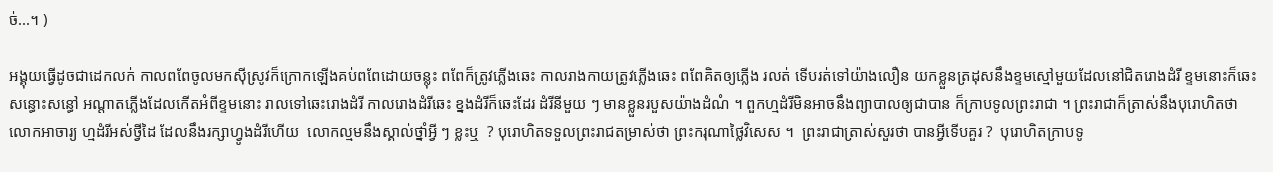ច់...។ )

អង្គុយធ្វើដូចជាដេកលក់ កាលពពែចូលមកស៊ីស្រូវក៏ក្រោកឡើងគប់ពពែដោយចន្លុះ ពពែក៏ត្រូវភ្លើងឆេះ កាលរាងកាយត្រូវភ្លើងឆេះ ពពែគិតឲ្យភ្លើង រលត់ ទើបរត់ទៅយ៉ាងលឿន យកខ្លួនត្រដុសនឹងខ្ទមស្មៅមួយដែលនៅជិតរោងដំរី ខ្ទមនោះក៏ឆេះសន្ធោះសន្ធៅ អណ្តាតភ្លើងដែលកើតអំពីខ្ទមនោះ រាលទៅឆេះរោងដំរី កាលរោងដំរីឆេះ ខ្នងដំរីក៏ឆេះដែរ ដំរីនីមួយ ៗ មានខ្លួនរបួសយ៉ាងដំណំ ។ ពួកហ្មដំរីមិនអាចនឹងព្យាបាលឲ្យជាបាន ក៏ក្រាបទូលព្រះរាជា ។ ព្រះរាជាក៏ត្រាស់នឹងបុរោហិតថា លោកអាចារ្យ ហ្មដំរីអស់ថ្វីដៃ ដែលនឹងរក្សាហ្វូងដំរីហើយ  លោកល្មមនឹងស្គាល់ថ្នាំអ្វី ៗ ខ្លះឬ  ? បុរោហិតទទួលព្រះរាជតម្រាស់ថា ព្រះករុណាថ្លៃវិសេស ។  ព្រះរាជាត្រាស់សួរថា បានអ្វីទើបគួរ ?  បុរោហិតក្រាបទូ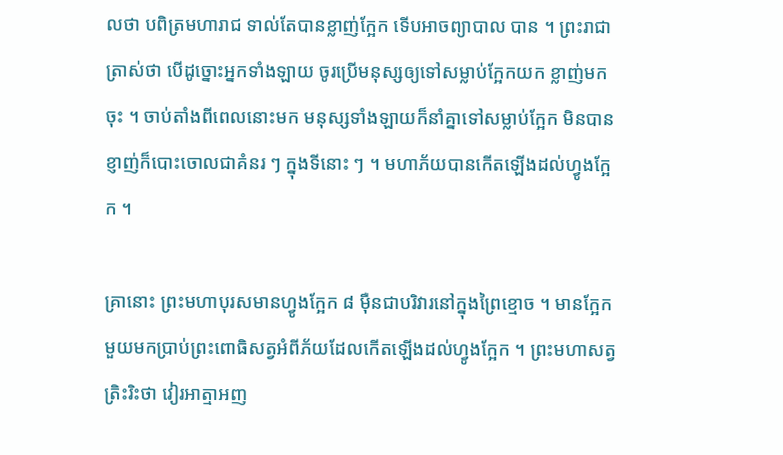លថា បពិត្រមហារាជ ទាល់តែបានខ្លាញ់ក្អែក ទើបអាចព្យាបាល បាន ។ ព្រះរាជាត្រាស់ថា បើដូច្នោះអ្នកទាំងឡាយ ចូរប្រើមនុស្សឲ្យទៅសម្លាប់ក្អែកយក ខ្លាញ់មកចុះ ។ ចាប់តាំងពីពេលនោះមក មនុស្សទាំងឡាយក៏នាំគ្នាទៅសម្លាប់ក្អែក មិនបានខ្ញាញ់ក៏បោះចោលជាគំនរ ៗ ក្នុងទីនោះ ៗ ។ មហាភ័យបានកើតឡើងដល់ហ្វូងក្អែក ។

គ្រានោះ ព្រះមហាបុរសមានហ្វូងក្អែក ៨ ម៉ឺនជាបរិវារនៅក្នុងព្រៃខ្មោច ។ មានក្អែកមួយមកប្រាប់ព្រះពោធិសត្វអំពីភ័យដែលកើតឡើងដល់ហ្វូងក្អែក ។ ព្រះមហាសត្វត្រិះរិះថា វៀរអាត្មាអញ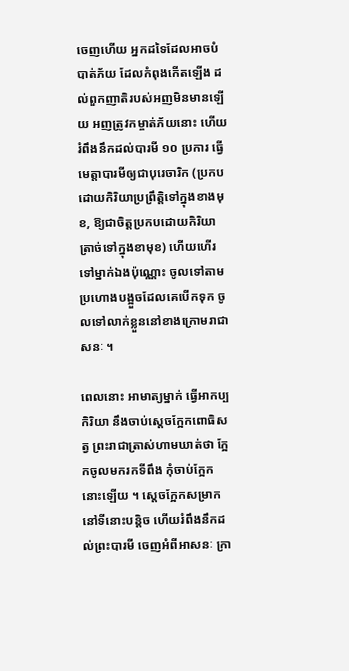ចេញហើយ អ្នកដទៃដែលអាចបំបាត់ភ័យ ដែលកំពុងកើតឡើង ដល់ពួកញាតិរបស់អញមិនមានឡើយ អញត្រូវកម្ចាត់ភ័យនោះ ហើយរំពឹងនឹកដល់បារមី ១០ ប្រការ ធ្វើមេត្តាបារមីឲ្យជាបុរេចារិក (ប្រកបដោយកិរិយាប្រព្រឹត្តិទៅក្នុងខាងមុខ, ឱ្យជាចិត្តប្រកបដោយកិរិយាត្រាច់ទៅក្នុងខាមុខ) ហើយហើរទៅម្នាក់ឯងប៉ុណ្ណោះ ចូលទៅតាមប្រហោងបង្អួចដែលគេបើកទុក ចូលទៅលាក់ខ្លួននៅខាងក្រោមរាជាសនៈ ។

ពេលនោះ អាមាត្យម្នាក់ ធ្វើអាកប្បកិរិយា នឹងចាប់ស្តេចក្អែកពោធិសត្វ ព្រះរាជាត្រាស់ហាមឃាត់ថា ក្អែកចូលមករកទីពឹង កុំចាប់ក្អែកនោះឡើយ ។ ស្តេចក្អែកសម្រាកនៅទីនោះបន្តិច ហើយរំពឹងនឹកដល់ព្រះបារមី ចេញអំពីអាសនៈ ក្រា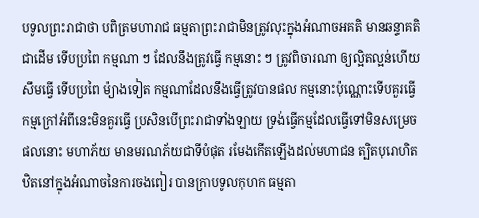បទូលព្រះរាជាថា បពិត្រមហារាជ ធម្មតាព្រះរាជាមិនត្រូវលុះក្នុងអំណាចអគតិ មានឆន្ទាគតិជាដើម ទើបប្រពៃ កម្មណា ៗ ដែលនឹងត្រូវធ្វើ កម្មនោះ ៗ ត្រូវពិចារណា ឲ្យល្អិតល្អន់ហើយសឹមធ្វើ ទើបប្រពៃ ម៉្យាងទៀត កម្មណាដែលនឹងធ្វើត្រូវបានផល កម្មនោះប៉ុណ្ណោះទើបគួរធ្វើ កម្មក្រៅអំពីនេះមិនគួរធ្វើ ប្រសិនបើព្រះរាជាទាំងឡាយ ទ្រង់ធ្វើកម្មដែលធ្វើទៅមិនសម្រេចផលនោះ មហាភ័យ មានមរណភ័យជាទីបំផុត រមែងកើតឡើងដល់មហាជន ត្បិតបុរោហិតឋិតនៅក្នុងអំណាចនៃការចងពៀរ បានក្រាបទូលកុហក ធម្មតា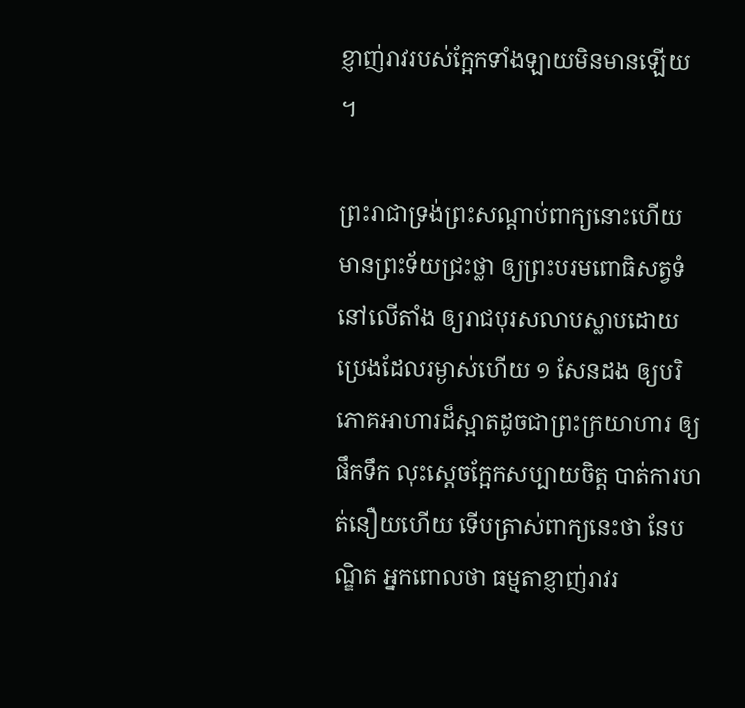ខ្ញាញ់រាវរបស់ក្អែកទាំងឡាយមិនមានឡើយ ។

ព្រះរាជាទ្រង់ព្រះសណ្តាប់ពាក្យនោះហើយ មានព្រះទ័យជ្រះថ្លា ឲ្យព្រះបរមពោធិសត្វទំនៅលើតាំង ឲ្យរាជបុរសលាបស្លាបដោយប្រេងដែលរម្ងាស់ហើយ ១ សែនដង ឲ្យបរិភោគអាហារដ៏ស្អាតដូចជាព្រះក្រយាហារ ឲ្យផឹកទឹក លុះស្តេចក្អែកសប្បាយចិត្ត បាត់ការហត់នឿយហើយ ទើបត្រាស់ពាក្យនេះថា នែបណ្ឌិត អ្នកពោលថា ធម្មតាខ្ញាញ់រាវរ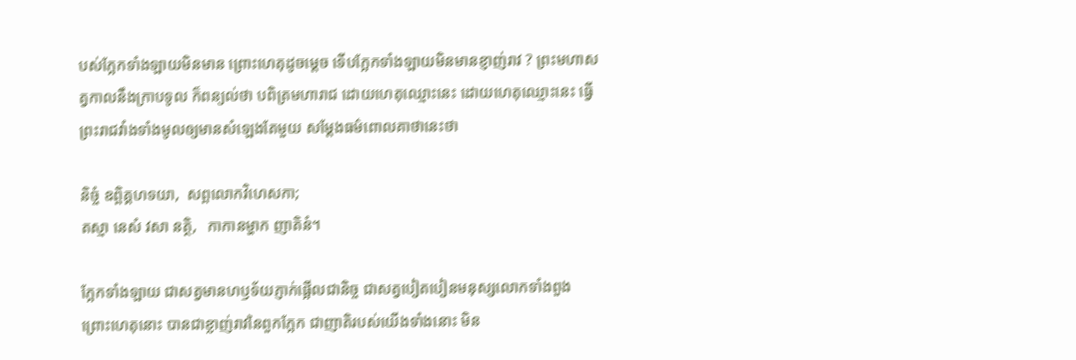បស់ក្អែកទាំងឡាយមិនមាន ព្រោះហេតុដូចម្តេច ទើបក្អែកទាំងឡាយមិនមានខ្ញាញ់រាវ ? ព្រះមហាសត្វកាលនឹងក្រាបទូល ក៏ពន្យល់ថា បពិត្រមហារាជ ដោយហេតុឈ្មោះនេះ ដោយហេតុឈ្មោះនេះ ធ្វើព្រះរាជវាំងទាំងមូលឲ្យមានសំឡេងតែមួយ សម្តែងធម៌ពោលគាថានេះថា

និច្ចំ ឧព្ពិគ្គហទយា,  សព្ពលោកវិហេសកា;
តស្មា នេសំ វសា នត្ថិ,   កាកានម្ហាក ញាតិនំ។

ក្អែកទាំងឡាយ ជាសត្វមានហឫទ័យភ្ញាក់ផ្អើលជានិច្ច ជាសត្វបៀតបៀនមនុស្សលោកទាំងពួង ព្រោះហេតុនោះ បានជាខ្លាញ់រាវនៃពួកក្អែក ជាញាតិរបស់យើងទាំងនោះ មិន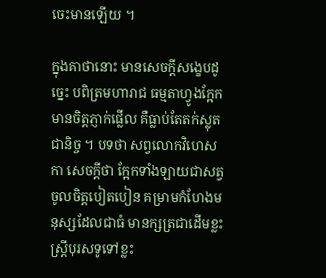ចេះមានឡើយ ។

ក្នុងគាថានោះ មានសេចក្តីសង្ខេបដូច្នេះ បពិត្រមហារាជ ធម្មតាហ្វូងក្អែកមានចិត្តភ្ញាក់ផ្លើល គឺធ្លាប់តែតក់ស្លុតជានិច្ច ។ បទថា សព្វលោកវិហេសកា សេចក្តីថា ក្អែកទាំងឡាយជាសត្វចូលចិត្តបៀតបៀន គម្រាមកំហែងមនុស្សដែលជាធំ មានក្សត្រជាដើមខ្លះ ស្ត្រីបុរសទូទៅខ្លះ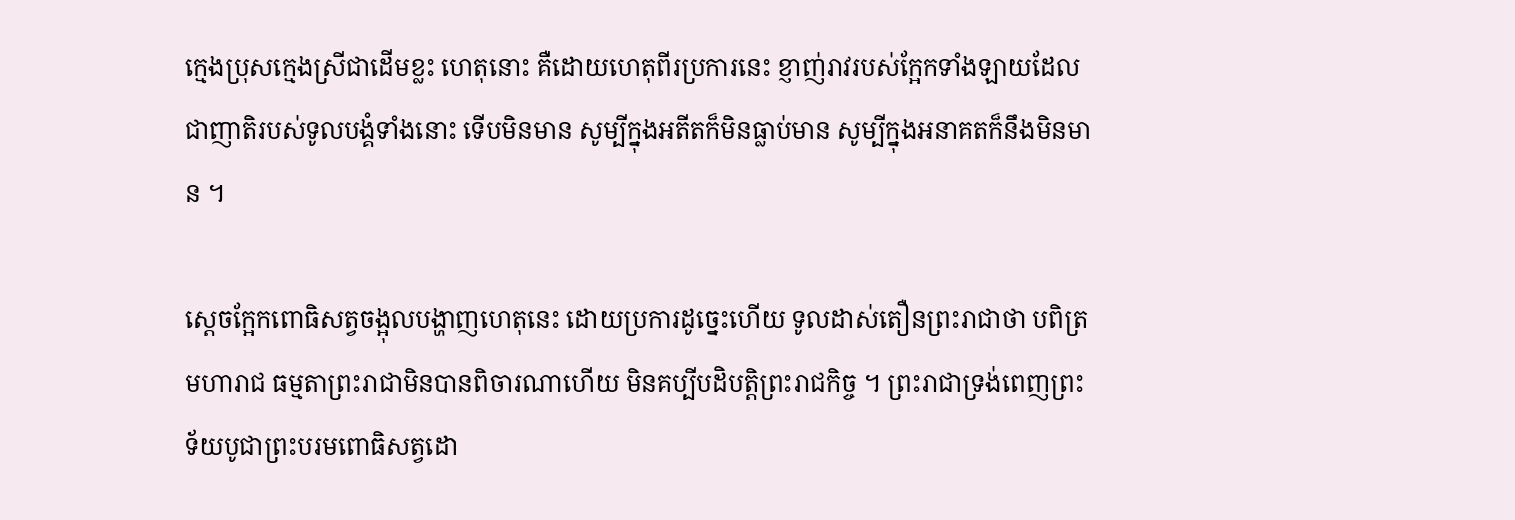ក្មេងប្រុសក្មេងស្រីជាដើមខ្លះ ហេតុនោះ គឺដោយហេតុពីរប្រការនេះ ខ្ញាញ់រាវរបស់ក្អែកទាំងឡាយដែលជាញាតិរបស់ទូលបង្គំទាំងនោះ ទើបមិនមាន សូម្បីក្នុងអតីតក៏មិនធ្លាប់មាន សូម្បីក្នុងអនាគតក៏នឹងមិនមាន ។

ស្តេចក្អែកពោធិសត្វចង្អុលបង្ហាញហេតុនេះ ដោយប្រការដូច្នេះហើយ ទូលដាស់តឿនព្រះរាជាថា បពិត្រមហារាជ ធម្មតាព្រះរាជាមិនបានពិចារណាហើយ មិនគប្បីបដិបត្តិព្រះរាជកិច្ច ។ ព្រះរាជាទ្រង់ពេញព្រះទ័យបូជាព្រះបរមពោធិសត្វដោ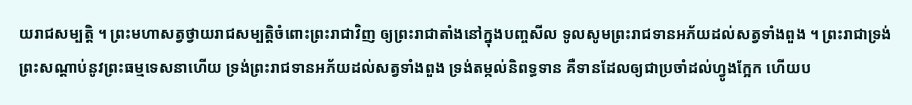យរាជសម្បត្តិ ។ ព្រះមហាសត្វថ្វាយរាជសម្បត្តិចំពោះព្រះរាជាវិញ ឲ្យព្រះរាជាតាំងនៅក្នុងបញ្ចសីល ទូលសូមព្រះរាជទានអភ័យដល់សត្វទាំងពួង ។ ព្រះរាជាទ្រង់ព្រះសណ្តាប់នូវព្រះធម្មទេសនាហើយ ទ្រង់ព្រះរាជទានអភ័យដល់សត្វទាំងពួង ទ្រង់តម្កល់និពទ្ធទាន គឺទានដែលឲ្យជាប្រចាំដល់ហ្វូងក្អែក ហើយប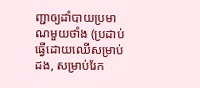ញ្ជាឲ្យដាំបាយប្រមាណមួយថាំង (ប្រដាប់ធ្វើដោយឈើសម្រាប់ដង, សម្រាប់រែក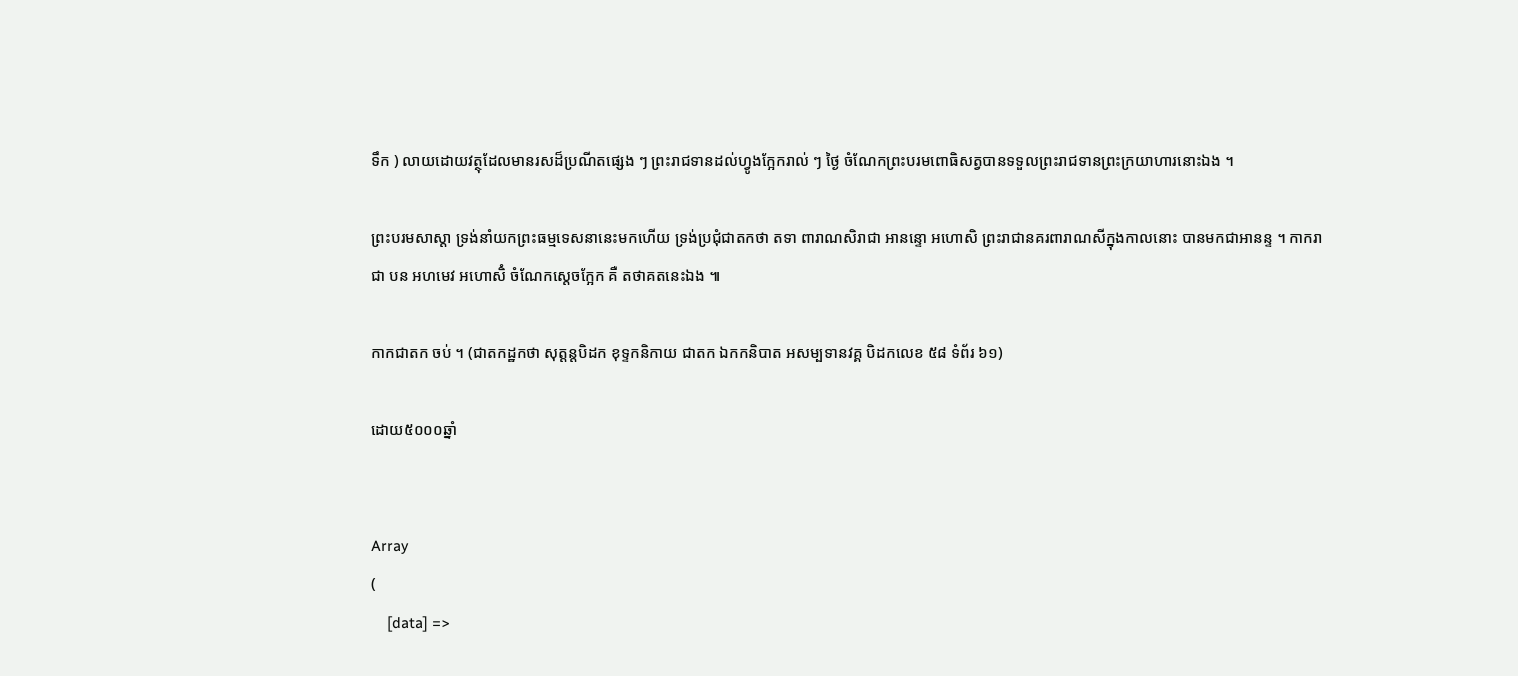ទឹក ) លាយដោយវត្ថុដែលមានរសដ៏ប្រណីតផ្សេង ៗ ព្រះរាជទានដល់ហ្វូងក្អែករាល់ ៗ ថ្ងៃ ចំណែកព្រះបរមពោធិសត្វបានទទួលព្រះរាជទានព្រះក្រយាហារនោះឯង ។

ព្រះបរមសាស្តា ទ្រង់នាំយកព្រះធម្មទេសនានេះមកហើយ ទ្រង់ប្រជុំជាតកថា តទា ពារាណសិរាជា អានន្ទោ អហោសិ ព្រះរាជានគរពារាណសីក្នុងកាលនោះ បានមកជាអានន្ទ ។ កាករាជា បន អហមេវ អហោសិំ ចំណែកស្តេចក្អែក គឺ តថាគតនេះឯង ៕

កាកជាតក ចប់ ។ (ជាតកដ្ឋកថា សុត្តន្តបិដក ខុទ្ទកនិកាយ ជាតក ឯកកនិបាត អសម្បទានវគ្គ បិដកលេខ ៥៨ ទំព័រ ៦១)

ដោយ៥០០០ឆ្នាំ


Array
(
    [data] =>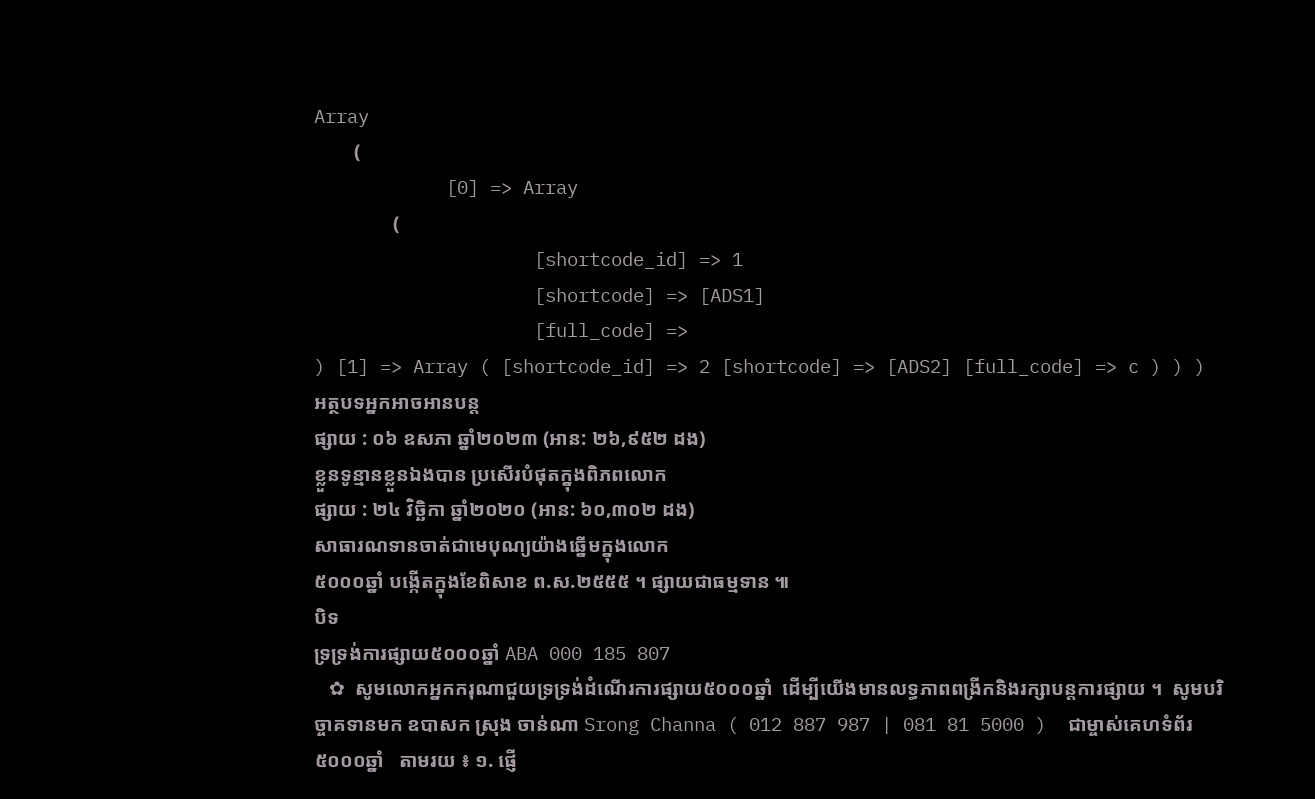Array
        (
            [0] => Array
                (
                    [shortcode_id] => 1
                    [shortcode] => [ADS1]
                    [full_code] =>
) [1] => Array ( [shortcode_id] => 2 [shortcode] => [ADS2] [full_code] => c ) ) )
អត្ថបទអ្នកអាចអានបន្ត
ផ្សាយ : ០៦ ឧសភា ឆ្នាំ២០២៣ (អាន: ២៦,៩៥២ ដង)
ខ្លួនទូន្មានខ្លួនឯងបាន ប្រសើរបំផុតក្នុងពិភពលោក
ផ្សាយ : ២៤ វិច្ឆិកា ឆ្នាំ២០២០ (អាន: ៦០,៣០២ ដង)
សាធារណទានចាត់ជាមេបុណ្យយ៉ាងឆ្នើមក្នុងលោក
៥០០០ឆ្នាំ បង្កើតក្នុងខែពិសាខ ព.ស.២៥៥៥ ។ ផ្សាយជាធម្មទាន ៕
បិទ
ទ្រទ្រង់ការផ្សាយ៥០០០ឆ្នាំ ABA 000 185 807
   ✿  សូមលោកអ្នកករុណាជួយទ្រទ្រង់ដំណើរការផ្សាយ៥០០០ឆ្នាំ  ដើម្បីយើងមានលទ្ធភាពពង្រីកនិងរក្សាបន្តការផ្សាយ ។  សូមបរិច្ចាគទានមក ឧបាសក ស្រុង ចាន់ណា Srong Channa ( 012 887 987 | 081 81 5000 )  ជាម្ចាស់គេហទំព័រ៥០០០ឆ្នាំ   តាមរយ ៖ ១. ផ្ញើ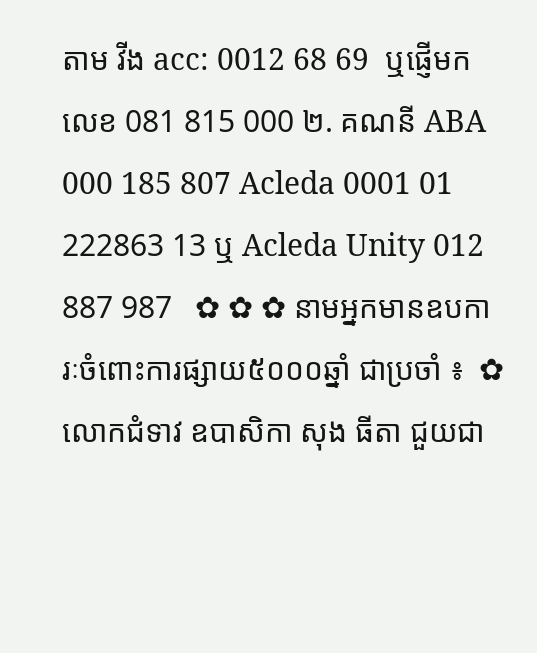តាម វីង acc: 0012 68 69  ឬផ្ញើមកលេខ 081 815 000 ២. គណនី ABA 000 185 807 Acleda 0001 01 222863 13 ឬ Acleda Unity 012 887 987   ✿ ✿ ✿ នាមអ្នកមានឧបការៈចំពោះការផ្សាយ៥០០០ឆ្នាំ ជាប្រចាំ ៖  ✿  លោកជំទាវ ឧបាសិកា សុង ធីតា ជួយជា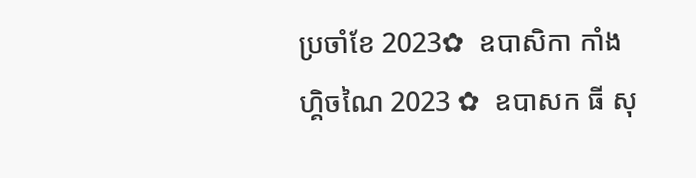ប្រចាំខែ 2023✿  ឧបាសិកា កាំង ហ្គិចណៃ 2023 ✿  ឧបាសក ធី សុ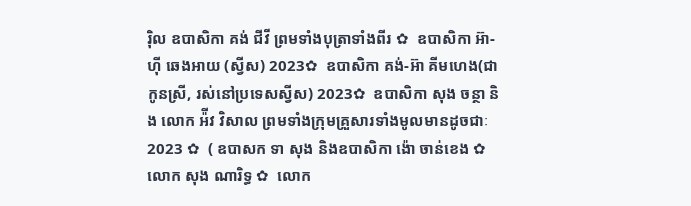រ៉ិល ឧបាសិកា គង់ ជីវី ព្រមទាំងបុត្រាទាំងពីរ ✿  ឧបាសិកា អ៊ា-ហុី ឆេងអាយ (ស្វីស) 2023✿  ឧបាសិកា គង់-អ៊ា គីមហេង(ជាកូនស្រី, រស់នៅប្រទេសស្វីស) 2023✿  ឧបាសិកា សុង ចន្ថា និង លោក អ៉ីវ វិសាល ព្រមទាំងក្រុមគ្រួសារទាំងមូលមានដូចជាៈ 2023 ✿  ( ឧបាសក ទា សុង និងឧបាសិកា ង៉ោ ចាន់ខេង ✿  លោក សុង ណារិទ្ធ ✿  លោក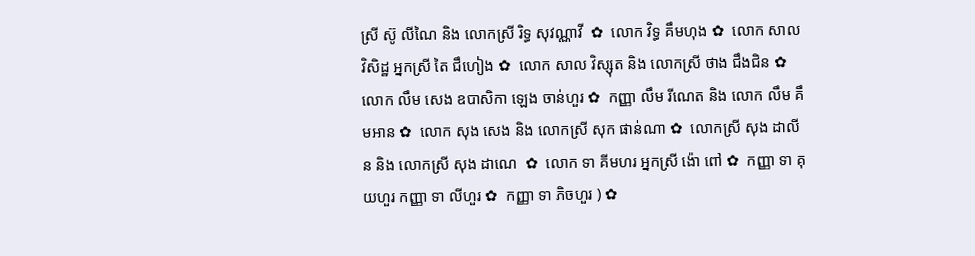ស្រី ស៊ូ លីណៃ និង លោកស្រី រិទ្ធ សុវណ្ណាវី  ✿  លោក វិទ្ធ គឹមហុង ✿  លោក សាល វិសិដ្ឋ អ្នកស្រី តៃ ជឹហៀង ✿  លោក សាល វិស្សុត និង លោកស្រី ថាង ជឹងជិន ✿  លោក លឹម សេង ឧបាសិកា ឡេង ចាន់ហួរ ✿  កញ្ញា លឹម រីណេត និង លោក លឹម គឹមអាន ✿  លោក សុង សេង និង លោកស្រី សុក ផាន់ណា ✿  លោកស្រី សុង ដាលីន និង លោកស្រី សុង ដាណេ  ✿  លោក ទា គីមហរ អ្នកស្រី ង៉ោ ពៅ ✿  កញ្ញា ទា គុយហួរ កញ្ញា ទា លីហួរ ✿  កញ្ញា ទា ភិចហួរ ) ✿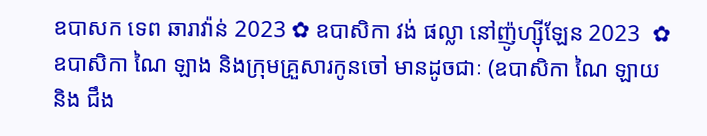ឧបាសក ទេព ឆារាវ៉ាន់ 2023 ✿ ឧបាសិកា វង់ ផល្លា នៅញ៉ូហ្ស៊ីឡែន 2023  ✿ ឧបាសិកា ណៃ ឡាង និងក្រុមគ្រួសារកូនចៅ មានដូចជាៈ (ឧបាសិកា ណៃ ឡាយ និង ជឹង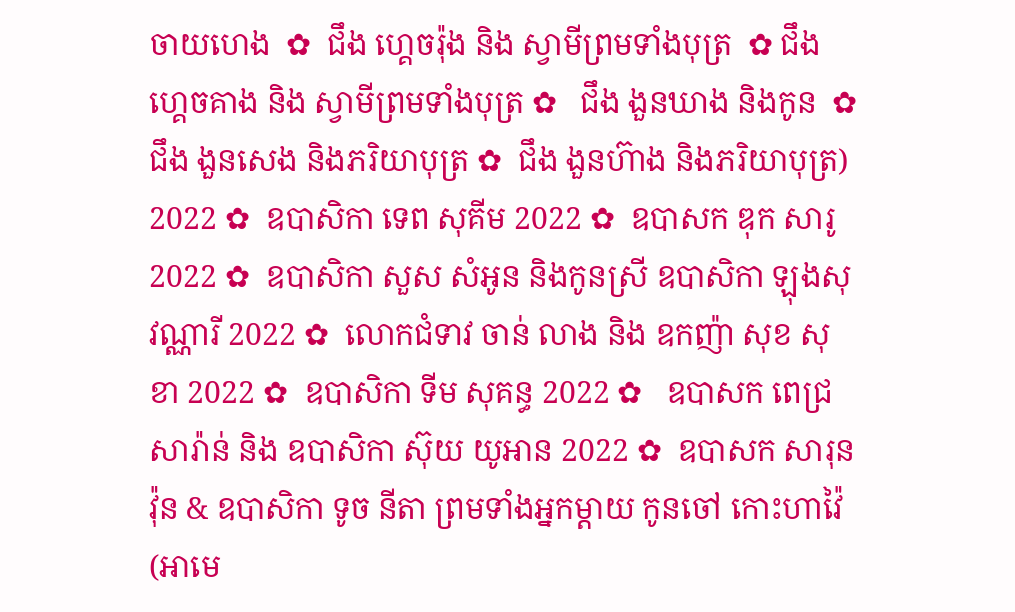ចាយហេង  ✿  ជឹង ហ្គេចរ៉ុង និង ស្វាមីព្រមទាំងបុត្រ  ✿ ជឹង ហ្គេចគាង និង ស្វាមីព្រមទាំងបុត្រ ✿   ជឹង ងួនឃាង និងកូន  ✿  ជឹង ងួនសេង និងភរិយាបុត្រ ✿  ជឹង ងួនហ៊ាង និងភរិយាបុត្រ)  2022 ✿  ឧបាសិកា ទេព សុគីម 2022 ✿  ឧបាសក ឌុក សារូ 2022 ✿  ឧបាសិកា សួស សំអូន និងកូនស្រី ឧបាសិកា ឡុងសុវណ្ណារី 2022 ✿  លោកជំទាវ ចាន់ លាង និង ឧកញ៉ា សុខ សុខា 2022 ✿  ឧបាសិកា ទីម សុគន្ធ 2022 ✿   ឧបាសក ពេជ្រ សារ៉ាន់ និង ឧបាសិកា ស៊ុយ យូអាន 2022 ✿  ឧបាសក សារុន វ៉ុន & ឧបាសិកា ទូច នីតា ព្រមទាំងអ្នកម្តាយ កូនចៅ កោះហាវ៉ៃ (អាមេ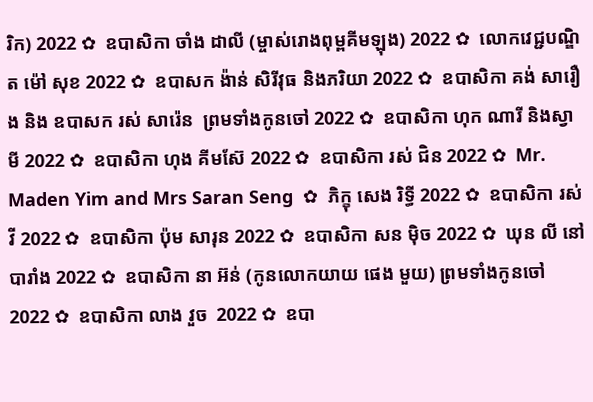រិក) 2022 ✿  ឧបាសិកា ចាំង ដាលី (ម្ចាស់រោងពុម្ពគីមឡុង) 2022 ✿  លោកវេជ្ជបណ្ឌិត ម៉ៅ សុខ 2022 ✿  ឧបាសក ង៉ាន់ សិរីវុធ និងភរិយា 2022 ✿  ឧបាសិកា គង់ សារឿង និង ឧបាសក រស់ សារ៉េន  ព្រមទាំងកូនចៅ 2022 ✿  ឧបាសិកា ហុក ណារី និងស្វាមី 2022 ✿  ឧបាសិកា ហុង គីមស៊ែ 2022 ✿  ឧបាសិកា រស់ ជិន 2022 ✿  Mr. Maden Yim and Mrs Saran Seng  ✿  ភិក្ខុ សេង រិទ្ធី 2022 ✿  ឧបាសិកា រស់ វី 2022 ✿  ឧបាសិកា ប៉ុម សារុន 2022 ✿  ឧបាសិកា សន ម៉ិច 2022 ✿  ឃុន លី នៅបារាំង 2022 ✿  ឧបាសិកា នា អ៊ន់ (កូនលោកយាយ ផេង មួយ) ព្រមទាំងកូនចៅ 2022 ✿  ឧបាសិកា លាង វួច  2022 ✿  ឧបា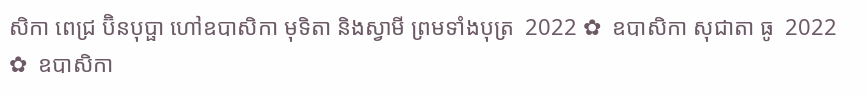សិកា ពេជ្រ ប៊ិនបុប្ផា ហៅឧបាសិកា មុទិតា និងស្វាមី ព្រមទាំងបុត្រ  2022 ✿  ឧបាសិកា សុជាតា ធូ  2022 ✿  ឧបាសិកា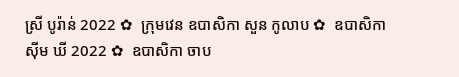ស្រី បូរ៉ាន់ 2022 ✿  ក្រុមវេន ឧបាសិកា សួន កូលាប ✿  ឧបាសិកា ស៊ីម ឃី 2022 ✿  ឧបាសិកា ចាប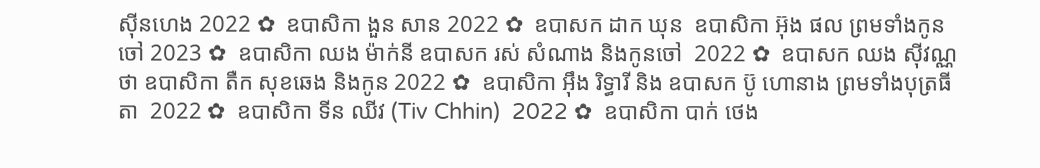ស៊ីនហេង 2022 ✿  ឧបាសិកា ងួន សាន 2022 ✿  ឧបាសក ដាក ឃុន  ឧបាសិកា អ៊ុង ផល ព្រមទាំងកូនចៅ 2023 ✿  ឧបាសិកា ឈង ម៉ាក់នី ឧបាសក រស់ សំណាង និងកូនចៅ  2022 ✿  ឧបាសក ឈង សុីវណ្ណថា ឧបាសិកា តឺក សុខឆេង និងកូន 2022 ✿  ឧបាសិកា អុឹង រិទ្ធារី និង ឧបាសក ប៊ូ ហោនាង ព្រមទាំងបុត្រធីតា  2022 ✿  ឧបាសិកា ទីន ឈីវ (Tiv Chhin)  2022 ✿  ឧបាសិកា បាក់ ថេង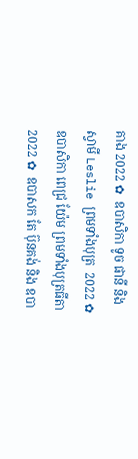គាង 2022 ✿  ឧបាសិកា ទូច ផានី និង ស្វាមី Leslie ព្រមទាំងបុត្រ  2022 ✿  ឧបាសិកា ពេជ្រ យ៉ែម ព្រមទាំងបុត្រធីតា  2022 ✿  ឧបាសក តែ ប៊ុនគង់ និង ឧបា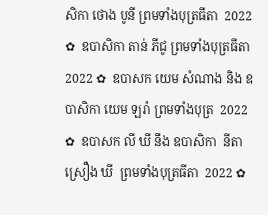សិកា ថោង បូនី ព្រមទាំងបុត្រធីតា  2022 ✿  ឧបាសិកា តាន់ ភីជូ ព្រមទាំងបុត្រធីតា  2022 ✿  ឧបាសក យេម សំណាង និង ឧបាសិកា យេម ឡរ៉ា ព្រមទាំងបុត្រ  2022 ✿  ឧបាសក លី ឃី នឹង ឧបាសិកា  នីតា ស្រឿង ឃី  ព្រមទាំងបុត្រធីតា  2022 ✿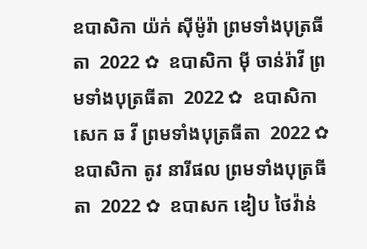ឧបាសិកា យ៉ក់ សុីម៉ូរ៉ា ព្រមទាំងបុត្រធីតា  2022 ✿  ឧបាសិកា មុី ចាន់រ៉ាវី ព្រមទាំងបុត្រធីតា  2022 ✿  ឧបាសិកា សេក ឆ វី ព្រមទាំងបុត្រធីតា  2022 ✿  ឧបាសិកា តូវ នារីផល ព្រមទាំងបុត្រធីតា  2022 ✿  ឧបាសក ឌៀប ថៃវ៉ាន់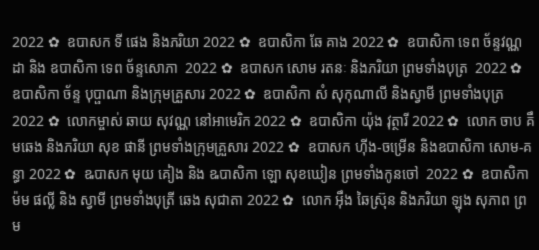2022 ✿  ឧបាសក ទី ផេង និងភរិយា 2022 ✿  ឧបាសិកា ឆែ គាង 2022 ✿  ឧបាសិកា ទេព ច័ន្ទវណ្ណដា និង ឧបាសិកា ទេព ច័ន្ទសោភា  2022 ✿  ឧបាសក សោម រតនៈ និងភរិយា ព្រមទាំងបុត្រ  2022 ✿  ឧបាសិកា ច័ន្ទ បុប្ផាណា និងក្រុមគ្រួសារ 2022 ✿  ឧបាសិកា សំ សុកុណាលី និងស្វាមី ព្រមទាំងបុត្រ  2022 ✿  លោកម្ចាស់ ឆាយ សុវណ្ណ នៅអាមេរិក 2022 ✿  ឧបាសិកា យ៉ុង វុត្ថារី 2022 ✿  លោក ចាប គឹមឆេង និងភរិយា សុខ ផានី ព្រមទាំងក្រុមគ្រួសារ 2022 ✿  ឧបាសក ហ៊ីង-ចម្រើន និងឧបាសិកា សោម-គន្ធា 2022 ✿  ឩបាសក មុយ គៀង និង ឩបាសិកា ឡោ សុខឃៀន ព្រមទាំងកូនចៅ  2022 ✿  ឧបាសិកា ម៉ម ផល្លី និង ស្វាមី ព្រមទាំងបុត្រី ឆេង សុជាតា 2022 ✿  លោក អ៊ឹង ឆៃស្រ៊ុន និងភរិយា ឡុង សុភាព ព្រម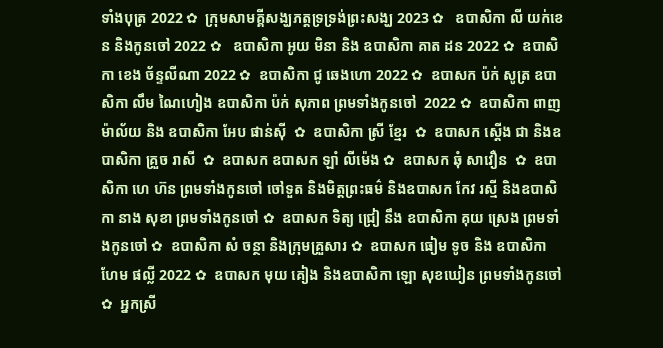ទាំងបុត្រ 2022 ✿  ក្រុមសាមគ្គីសង្ឃភត្តទ្រទ្រង់ព្រះសង្ឃ 2023 ✿   ឧបាសិកា លី យក់ខេន និងកូនចៅ 2022 ✿   ឧបាសិកា អូយ មិនា និង ឧបាសិកា គាត ដន 2022 ✿  ឧបាសិកា ខេង ច័ន្ទលីណា 2022 ✿  ឧបាសិកា ជូ ឆេងហោ 2022 ✿  ឧបាសក ប៉ក់ សូត្រ ឧបាសិកា លឹម ណៃហៀង ឧបាសិកា ប៉ក់ សុភាព ព្រមទាំងកូនចៅ  2022 ✿  ឧបាសិកា ពាញ ម៉ាល័យ និង ឧបាសិកា អែប ផាន់ស៊ី  ✿  ឧបាសិកា ស្រី ខ្មែរ  ✿  ឧបាសក ស្តើង ជា និងឧបាសិកា គ្រួច រាសី  ✿  ឧបាសក ឧបាសក ឡាំ លីម៉េង ✿  ឧបាសក ឆុំ សាវឿន  ✿  ឧបាសិកា ហេ ហ៊ន ព្រមទាំងកូនចៅ ចៅទួត និងមិត្តព្រះធម៌ និងឧបាសក កែវ រស្មី និងឧបាសិកា នាង សុខា ព្រមទាំងកូនចៅ ✿  ឧបាសក ទិត្យ ជ្រៀ នឹង ឧបាសិកា គុយ ស្រេង ព្រមទាំងកូនចៅ ✿  ឧបាសិកា សំ ចន្ថា និងក្រុមគ្រួសារ ✿  ឧបាសក ធៀម ទូច និង ឧបាសិកា ហែម ផល្លី 2022 ✿  ឧបាសក មុយ គៀង និងឧបាសិកា ឡោ សុខឃៀន ព្រមទាំងកូនចៅ ✿  អ្នកស្រី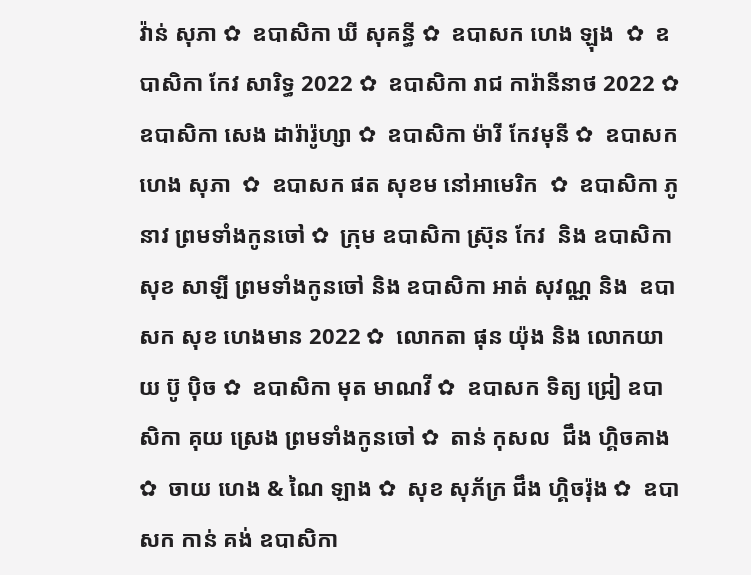វ៉ាន់ សុភា ✿  ឧបាសិកា ឃី សុគន្ធី ✿  ឧបាសក ហេង ឡុង  ✿  ឧបាសិកា កែវ សារិទ្ធ 2022 ✿  ឧបាសិកា រាជ ការ៉ានីនាថ 2022 ✿  ឧបាសិកា សេង ដារ៉ារ៉ូហ្សា ✿  ឧបាសិកា ម៉ារី កែវមុនី ✿  ឧបាសក ហេង សុភា  ✿  ឧបាសក ផត សុខម នៅអាមេរិក  ✿  ឧបាសិកា ភូ នាវ ព្រមទាំងកូនចៅ ✿  ក្រុម ឧបាសិកា ស្រ៊ុន កែវ  និង ឧបាសិកា សុខ សាឡី ព្រមទាំងកូនចៅ និង ឧបាសិកា អាត់ សុវណ្ណ និង  ឧបាសក សុខ ហេងមាន 2022 ✿  លោកតា ផុន យ៉ុង និង លោកយាយ ប៊ូ ប៉ិច ✿  ឧបាសិកា មុត មាណវី ✿  ឧបាសក ទិត្យ ជ្រៀ ឧបាសិកា គុយ ស្រេង ព្រមទាំងកូនចៅ ✿  តាន់ កុសល  ជឹង ហ្គិចគាង ✿  ចាយ ហេង & ណៃ ឡាង ✿  សុខ សុភ័ក្រ ជឹង ហ្គិចរ៉ុង ✿  ឧបាសក កាន់ គង់ ឧបាសិកា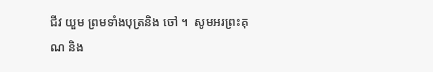ជីវ យួម ព្រមទាំងបុត្រនិង ចៅ ។  សូមអរព្រះគុណ និង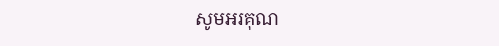សូមអរគុណ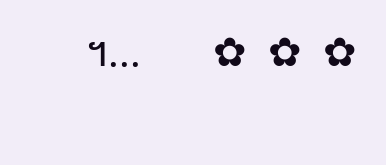។...       ✿  ✿  ✿